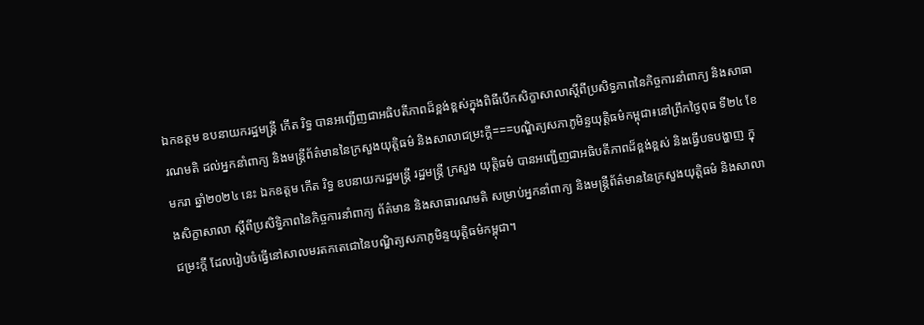ឯកឧត្តម ឧបនាយករដ្ឋមន្ត្រី កើត រិទ្ធ បានអញ្ជើញជាអធិបតីភាពដ៏ខ្ពង់ខ្ពស់ក្នុងពិធីបើកសិក្ខាសាលាស្តីពីប្រសិទ្ធភាពនៃកិច្ចការនាំពាក្យ និងសាធារណមតិ ដល់អ្នកនាំពាក្យ និងមន្ត្រីព័ត៌មាននៃក្រសួងយុត្តិធម៌ និងសាលាជម្រះក្តី===បណ្ឌិត្យសភាភូមិន្ទយុត្តិធម៌កម្ពុជា៖នៅព្រឹកថ្ងៃពុធ ទី២៤ ខែមករា ឆ្នាំ២០២៤ នេះ ឯកឧត្តម កើត រិទ្ធ ឧបនាយករដ្ឋមន្ត្រី រដ្ឋមន្ត្រី ក្រសួង យុត្តិធម៌ បានអញ្ជើញជាអធិបតីភាពដ៏ខ្ពង់ខ្ពស់ និងធ្វើបទបង្ហាញ ក្នុងសិក្ខាសាលា ស្តីពីប្រសិទ្ធិភាពនៃកិច្ចការនាំពាក្យ ព័ត៌មាន និងសាធារណមតិ សម្រាប់អ្នកនាំពាក្យ និងមន្ត្រីព័ត៌មាននៃក្រសួងយុត្តិធម៌ និងសាលាជម្រះក្តី ដែលរៀបចំធ្វើនៅសាលមរតកតេជោនៃបណ្ឌិត្យសភាភូមិន្ទយុត្តិធម៌កម្ពុជា។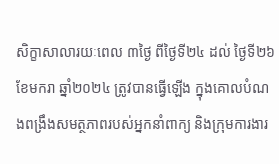សិក្ខាសាលារយៈពេល ៣ថ្ងៃ ពីថ្ងៃទី២៤ ដល់ ថ្ងៃទី២៦ ខែមករា ឆ្នាំ២០២៤ ត្រូវបានធ្វើឡើង ក្នុងគោលបំណងពង្រឹងសមត្ថភាពរបស់អ្នកនាំពាក្យ និងក្រុមការងារ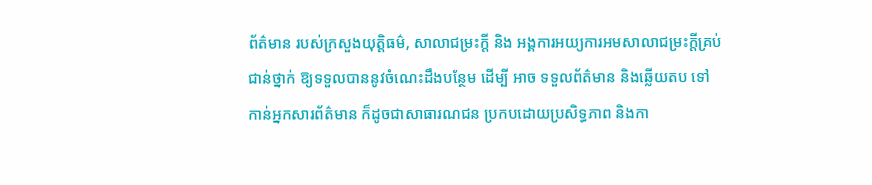ព័ត៌មាន របស់ក្រសួងយុត្តិធម៌, សាលាជម្រះក្តី និង អង្គការអយ្យការអមសាលាជម្រះក្តីគ្រប់ជាន់ថ្នាក់ ឱ្យទទួលបាននូវចំណេះដឹងបន្ថែម ដើម្បី អាច ទទួលព័ត៌មាន និងឆ្លើយតប ទៅកាន់អ្នកសារព័ត៌មាន ក៏ដូចជាសាធារណជន ប្រកបដោយប្រសិទ្ធភាព និងកា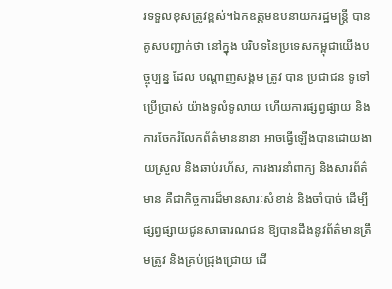រទទួលខុសត្រូវខ្ពស់។ឯកឧត្តមឧបនាយករដ្ឋមន្ត្រី បាន គូសបញ្ជាក់ថា នៅក្នុង បរិបទនៃប្រទេសកម្ពុជាយើងបច្ចុប្បន្ន ដែល បណ្តាញសង្គម ត្រូវ បាន ប្រជាជន ទូទៅ ប្រើប្រាស់ យ៉ាងទូលំទូលាយ ហើយការផ្សព្វផ្សាយ និងការចែករំលែកព័ត៌មាននានា អាចធ្វើឡើងបានដោយងាយស្រួល និងឆាប់រហ័ស, ការងារនាំពាក្យ និងសារព័ត៌មាន គឺជាកិច្ចការដ៏មានសារៈសំខាន់ និងចាំបាច់ ដើម្បីផ្សព្វផ្សាយជូនសាធារណជន ឱ្យបានដឹងនូវព័ត៌មានត្រឹមត្រូវ និងគ្រប់ជ្រុងជ្រោយ ដើ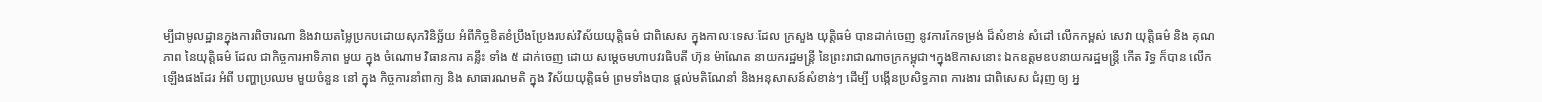ម្បីជាមូលដ្ឋានក្នុងការពិចារណា និងវាយតម្លៃប្រកបដោយសុភវិនិច្ឆ័យ អំពីកិច្ចខិតខំប្រឹងប្រែងរបស់វិស័យយុត្តិធម៌ ជាពិសេស ក្នុងកាលៈទេសៈដែល ក្រសួង យុត្តិធម៌ បានដាក់ចេញ នូវការកែទម្រង់ ដ៏សំខាន់ សំដៅ លើកកម្ពស់ សេវា យុត្តិធម៌ និង គុណភាព នៃយុត្តិធម៌ ដែល ជាកិច្ចការអាទិភាព មួយ ក្នុង ចំណោម វិធានការ គន្លឹះ ទាំង ៥ ដាក់ចេញ ដោយ សម្តេចមហាបវរធិបតី ហ៊ុន ម៉ាណែត នាយករដ្ឋមន្ត្រី នៃព្រះរាជាណាចក្រកម្ពុជា។ក្នុងឱកាសនោះ ឯកឧត្តមឧបនាយករដ្ឋមន្ត្រី កើត រិទ្ធ ក៏បាន លើកឡើងផងដែរ អំពី បញ្ហាប្រឈម មួយចំនួន នៅ ក្នុង កិច្ចការនាំពាក្យ និង សាធារណមតិ ក្នុង វិស័យយុត្តិធម៌ ព្រមទាំងបាន ផ្តល់មតិណែនាំ និងអនុសាសន៍សំខាន់ៗ ដើម្បី បង្កើនប្រសិទ្ធភាព ការងារ ជាពិសេស ជំរុញ ឲ្យ អ្ន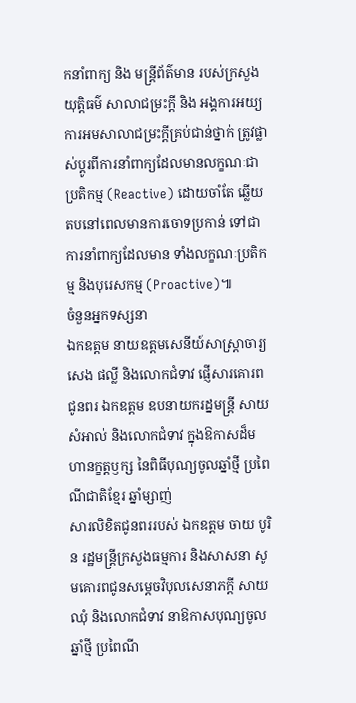កនាំពាក្យ និង មន្ត្រីព័ត៌មាន របស់ក្រសួងយុត្តិធម៌ សាលាជម្រះក្តី និង អង្គការអយ្យការអមសាលាជម្រះក្តីគ្រប់ជាន់ថ្នាក់ ត្រូវផ្លាស់ប្តូរពីការនាំពាក្យដែលមានលក្ខណៈជាប្រតិកម្ម (Reactive) ដោយចាំតែ ឆ្លើយតបនៅពេលមានការចោទប្រកាន់ ទៅជាការនាំពាក្យដែលមាន ទាំងលក្ខណៈប្រតិកម្ម និងបុរេសកម្ម (Proactive)៕
ចំនួនអ្នកទស្សនា
ឯកឧត្ដម នាយឧត្ដមសេនីយ៍សាស្ដ្រាចារ្យ សេង ផល្លី និងលោកជំទាវ ផ្ញើសារគោរពជូនពរ ឯកឧត្ដម ឧបនាយករដ្នមន្ត្រី សាយ សំអាល់ និងលោកជំទាវ ក្នុងឱកាសដ៏មហានក្ខត្ដឫក្ស នៃពិធីបុណ្យចូលឆ្នាំថ្មី ប្រពៃណីជាតិខ្មែរ ឆ្នាំម្សាញ់
សារលិខិតជូនពររបស់ ឯកឧត្តម ចាយ បូរិន រដ្ឋមន្រ្តីក្រសួងធម្មការ និងសាសនា សូមគោរពជូនសម្ដេចវិបុលសេនាភក្ដី សាយ ឈុំ និងលោកជំទាវ នាឱកាសបុណ្យចូលឆ្នាំថ្មី ប្រពៃណី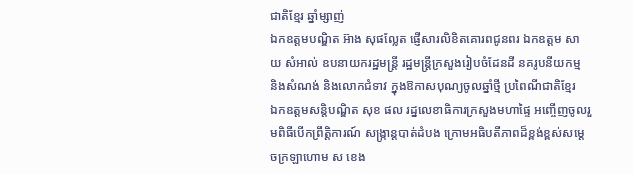ជាតិខ្មែរ ឆ្នាំម្សាញ់
ឯកឧត្តមបណ្ឌិត អ៊ាង សុផល្លែត ផ្ញើសារលិខិតគោរពជូនពរ ឯកឧត្តម សាយ សំអាល់ ឧបនាយករដ្ឋមន្ត្រី រដ្ឋមន្ត្រីក្រសួងរៀបចំដែនដី នគរូបនីយកម្ម និងសំណង់ និងលោកជំទាវ ក្នុងឱកាសបុណ្យចូលឆ្នាំថ្មី ប្រពៃណីជាតិខ្មែរ
ឯកឧត្ដមសន្តិបណ្ឌិត សុខ ផល រដ្នលេខាធិការក្រសួងមហាផ្ទៃ អញ្ចើញចូលរួមពិធីបេីកព្រឹត្តិការណ៍ សង្រ្កាន្តបាត់ដំបង ក្រោមអធិបតីភាពដ៏ខ្ពង់ខ្ពស់សម្ដេចក្រឡាហោម ស ខេង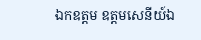ឯកឧត្ដម ឧត្ដមសេនីយ៍ឯ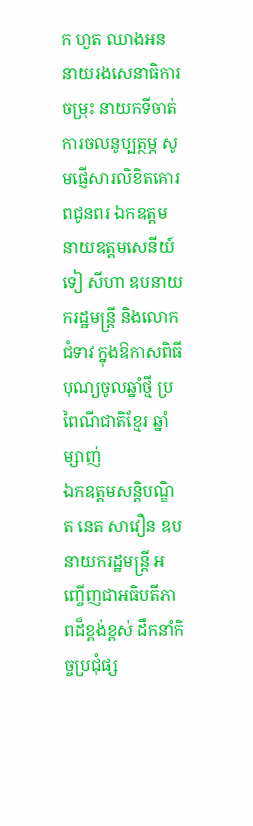ក ហួត ឈាងអន នាយរងសេនាធិការចម្រុះ នាយកទីចាត់ការចលនូប្បត្ថម្ភ សូមផ្ញើសារលិខិតគោរពជូនពរ ឯកឧត្តម នាយឧត្តមសេនីយ៍ ទៀ សីហា ឧបនាយករដ្ឋមន្ត្រី និងលោកជំទាវ ក្នុងឱកាសពិធីបុណ្យចូលឆ្នាំថ្មី ប្រពៃណីជាតិខ្មែរ ឆ្នាំម្សាញ់
ឯកឧត្តមសន្តិបណ្ឌិត នេត សាវឿន ឧបនាយករដ្ឋមន្រ្តី អញ្ចើញជាអធិបតីភាពដ៏ខ្ពង់ខ្ពស់ ដឹកនាំកិច្ចប្រជុំផ្ស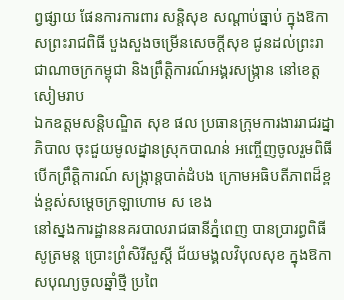ព្វផ្សាយ ផែនការការពារ សន្តិសុខ សណ្តាប់ធ្នាប់ ក្នុងឱកាសព្រះរាជពិធី បួងសួងចម្រើនសេចក្តីសុខ ជូនដល់ព្រះរាជាណាចក្រកម្ពុជា និងព្រឹត្តិការណ៍អង្គរសង្ក្រាន នៅខេត្តសៀមរាប
ឯកឧត្ដមសន្តិបណ្ឌិត សុខ ផល ប្រធានក្រុមការងាររាជរដ្នាភិបាល ចុះជួយមូលដ្នានស្រុកបាណន់ អញ្ចើញចូលរួមពិធីបេីកព្រឹត្តិការណ៍ សង្រ្កាន្តបាត់ដំបង ក្រោមអធិបតីភាពដ៏ខ្ពង់ខ្ពស់សម្ដេចក្រឡាហោម ស ខេង
នៅស្នងការដ្ឋាននគរបាលរាជធានីភ្នំពេញ បានប្រារព្ធពិធីសូត្រមន្ត ប្រោះព្រំសិរីសួស្តី ជ័យមង្គលវិបុលសុខ ក្នុងឱកាសបុណ្យចូលឆ្នាំថ្មី ប្រពៃ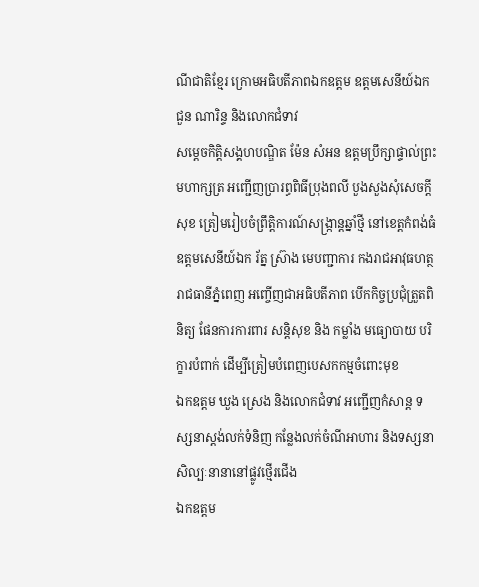ណីជាតិខ្មែរ ក្រោមអធិបតីភាពឯកឧត្តម ឧត្តមសេនីយ៍ឯក ជួន ណារិន្ទ និងលោកជំទាវ
សម្តេចកិត្តិសង្គហបណ្ឌិត ម៉ែន សំអន ឧត្តមប្រឹក្សាផ្ទាល់ព្រះមហាក្សត្រ អញ្ជើញប្រារព្ធពិធីប្រុងពលី បួងសួងសុំសេចក្តីសុខ ត្រៀមរៀបចំព្រឹត្តិការណ៍សង្ក្រាន្តឆ្នាំថ្មី នៅខេត្តកំពង់ធំ
ឧត្តមសេនីយ៍ឯក រ័ត្ន ស្រ៊ាង មេបញ្ជាការ កងរាជអាវុធហត្ថរាជធានីភ្នំពេញ អញ្ចើញជាអធិបតីភាព បើកកិច្ចប្រជុំត្រួតពិនិត្យ ផែនការការពារ សន្តិសុខ និង កម្លាំង មធ្យោបាយ បរិក្ខារបំពាក់ ដើម្បីត្រៀមបំពេញបេសកកម្មចំពោះមុខ
ឯកឧត្ដម ឃួង ស្រេង និងលោកជំទាវ អញ្ជើញកំសាន្ត ទស្សនាស្ដង់លក់ទំនិញ កន្លែងលក់ចំណីអាហារ និងទស្សនាសិល្បៈនានានៅផ្លូវថ្មេីរជេីង
ឯកឧត្តម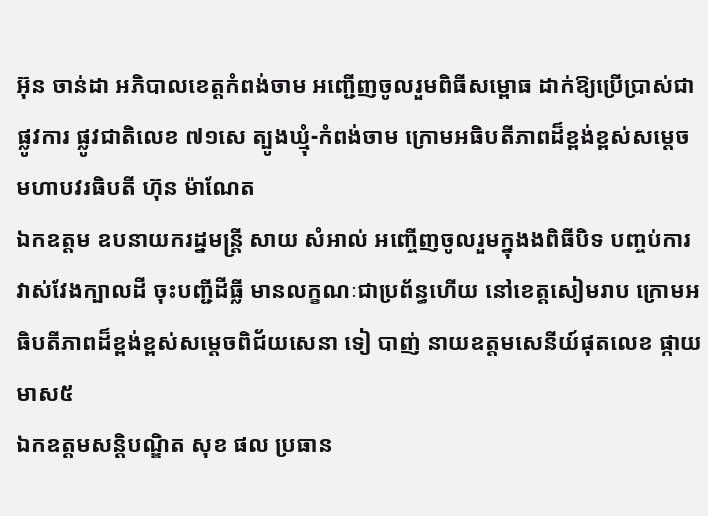អ៊ុន ចាន់ដា អភិបាលខេត្តកំពង់ចាម អញ្ជើញចូលរួមពិធីសម្ពោធ ដាក់ឱ្យប្រើប្រាស់ជាផ្លូវការ ផ្លូវជាតិលេខ ៧១សេ ត្បូងឃ្មុំ-កំពង់ចាម ក្រោមអធិបតីភាពដ៏ខ្ពង់ខ្ពស់សម្តេចមហាបវរធិបតី ហ៊ុន ម៉ាណែត
ឯកឧត្តម ឧបនាយករដ្នមន្ត្រី សាយ សំអាល់ អញ្ចើញចូលរួមក្នុងងពិធីបិទ បញ្ចប់ការវាស់វែងក្បាលដី ចុះបញ្ជីដីធ្លី មានលក្ខណៈជាប្រព័ន្ធហើយ នៅខេត្តសៀមរាប ក្រោមអធិបតីភាពដ៏ខ្ពង់ខ្ពស់សម្ដេចពិជ័យសេនា ទៀ បាញ់ នាយឧត្ដមសេនីយ៍ផុតលេខ ផ្កាយមាស៥
ឯកឧត្ដមសន្តិបណ្ឌិត សុខ ផល ប្រធាន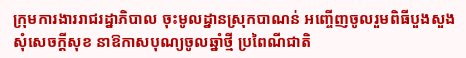ក្រុមការងាររាជរដ្នាភិបាល ចុះមូលដ្នានស្រុកបាណន់ អញ្ចើញចូលរួមពិធីបួងសួង សុំសេចក្ដីសុខ នាឱកាសបុណ្យចូលឆ្នាំថ្មី ប្រពៃណីជាតិ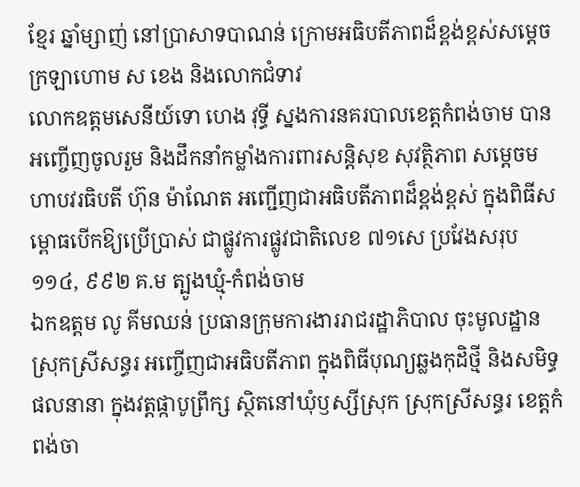ខ្មែរ ឆ្នាំម្សាញ់ នៅប្រាសាទបាណន់ ក្រោមអធិបតីភាពដ៏ខ្ពង់ខ្ពស់សម្ដេចក្រឡាហោម ស ខេង និងលោកជំទាវ
លោកឧត្តមសេនីយ៍ទោ ហេង វុទ្ធី ស្នងការនគរបាលខេត្តកំពង់ចាម បានអញ្ចើញចូលរួម និងដឹកនាំកម្លាំងការពារសន្តិសុខ សុវត្ថិភាព សម្ដេចមហាបវរធិបតី ហ៊ុន ម៉ាណែត អញ្ជើញជាអធិបតីភាពដ៏ខ្ពង់ខ្ពស់ ក្នុងពិធីសម្ពោធបើកឱ្យប្រើប្រាស់ ជាផ្លូវការផ្លូវជាតិលេខ ៧១សេ ប្រវែងសរុប ១១៤, ៩៩២ គ.ម ត្បូងឃ្មុំ-កំពង់ចាម
ឯកឧត្តម លូ គីមឈន់ ប្រធានក្រុមការងាររាជរដ្ឋាភិបាល ចុះមូលដ្ឋានស្រុកស្រីសន្ធរ អញ្ចើញជាអធិបតីភាព ក្នុងពិធីបុណ្យឆ្លងកុដិថ្មី និងសមិទ្ធផលនានា ក្នុងវត្តផ្កាបូព្រឹក្ស ស្ថិតនៅឃុំឫស្សីស្រុក ស្រុកស្រីសន្ធរ ខេត្តកំពង់ចា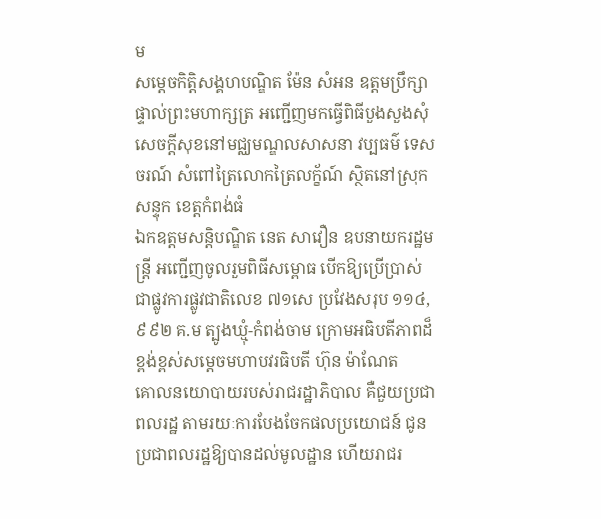ម
សម្ដេចកិត្តិសង្គហបណ្ឌិត ម៉ែន សំអន ឧត្តមប្រឹក្សាផ្ទាល់ព្រះមហាក្សត្រ អញ្ជើញមកធ្វើពិធីបួងសួងសុំសេចក្តីសុខនៅមជ្ឈមណ្ឌលសាសនា វប្បធម៌ ទេសចរណ៍ សំពៅត្រៃលោកត្រៃលក្ខ័ណ៍ ស្ថិតនៅស្រុកសន្ទុក ខេត្តកំពង់ធំ
ឯកឧត្តមសន្តិបណ្ឌិត នេត សាវឿន ឧបនាយករដ្ឋមន្រ្តី អញ្ជើញចូលរួមពិធីសម្ពោធ បើកឱ្យប្រើប្រាស់ ជាផ្លូវការផ្លូវជាតិលេខ ៧១សេ ប្រវែងសរុប ១១៤, ៩៩២ គ.ម ត្បូងឃ្មុំ-កំពង់ចាម ក្រោមអធិបតីភាពដ៏ខ្ពង់ខ្ពស់សម្តេចមហាបវរធិបតី ហ៊ុន ម៉ាណែត
គោលនយោបាយរបស់រាជរដ្ឋាភិបាល គឺជួយប្រជាពលរដ្ឋ តាមរយៈការបែងចែកផលប្រយោជន៍ ជូនប្រជាពលរដ្ឋឱ្យបានដល់មូលដ្ឋាន ហើយរាជរ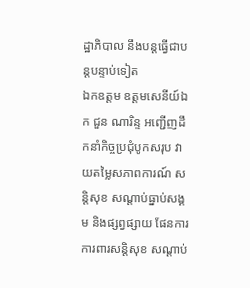ដ្ឋាភិបាល នឹងបន្តធ្វើជាបន្តបន្ទាប់ទៀត
ឯកឧត្តម ឧត្តមសេនីយ៍ឯក ជួន ណារិន្ទ អញ្ជើញដឹកនាំកិច្ចប្រជុំបូកសរុប វាយតម្លៃសភាពការណ៍ សន្តិសុខ សណ្តាប់ធ្នាប់សង្គម និងផ្សព្វផ្សាយ ផែនការ ការពារសន្តិសុខ សណ្តាប់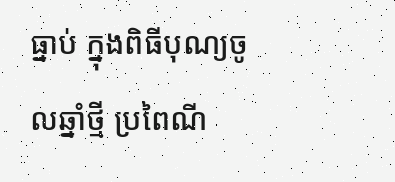ធ្នាប់ ក្នុងពិធីបុណ្យចូលឆ្នាំថ្មី ប្រពៃណី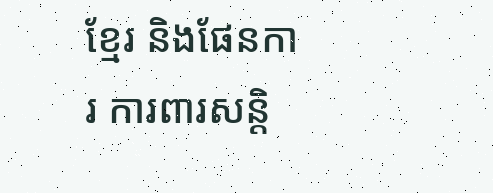ខ្មែរ និងផែនការ ការពារសន្តិ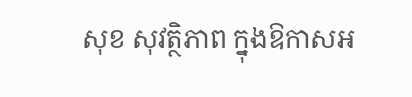សុខ សុវត្ថិភាព ក្នុងឱកាសអ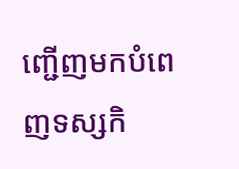ញ្ជើញមកបំពេញទស្សកិ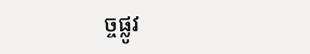ច្ចផ្លូវ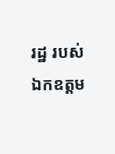រដ្ឋ របស់ ឯកឧត្តម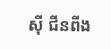ស៊ី ជីនពីង